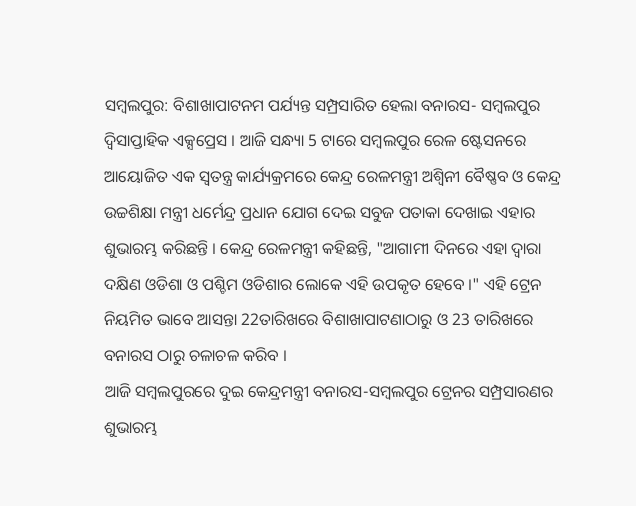ସମ୍ବଲପୁର: ବିଶାଖାପାଟନମ ପର୍ଯ୍ୟନ୍ତ ସମ୍ପ୍ରସାରିତ ହେଲା ବନାରସ- ସମ୍ବଲପୁର ଦ୍ବିସାପ୍ତାହିକ ଏକ୍ସପ୍ରେସ । ଆଜି ସନ୍ଧ୍ୟା 5 ଟାରେ ସମ୍ବଲପୁର ରେଳ ଷ୍ଟେସନରେ ଆୟୋଜିତ ଏକ ସ୍ୱତନ୍ତ୍ର କାର୍ଯ୍ୟକ୍ରମରେ କେନ୍ଦ୍ର ରେଳମନ୍ତ୍ରୀ ଅଶ୍ୱିନୀ ବୈଷ୍ଣବ ଓ କେନ୍ଦ୍ର ଉଚ୍ଚଶିକ୍ଷା ମନ୍ତ୍ରୀ ଧର୍ମେନ୍ଦ୍ର ପ୍ରଧାନ ଯୋଗ ଦେଇ ସବୁଜ ପତାକା ଦେଖାଇ ଏହାର ଶୁଭାରମ୍ଭ କରିଛନ୍ତି । କେନ୍ଦ୍ର ରେଳମନ୍ତ୍ରୀ କହିଛନ୍ତି, "ଆଗାମୀ ଦିନରେ ଏହା ଦ୍ୱାରା ଦକ୍ଷିଣ ଓଡିଶା ଓ ପଶ୍ଚିମ ଓଡିଶାର ଲୋକେ ଏହି ଉପକୃତ ହେବେ ।" ଏହି ଟ୍ରେନ ନିୟମିତ ଭାବେ ଆସନ୍ତା 22ତାରିଖରେ ବିଶାଖାପାଟଣାଠାରୁ ଓ 23 ତାରିଖରେ ବନାରସ ଠାରୁ ଚଳାଚଳ କରିବ ।
ଆଜି ସମ୍ବଲପୁରରେ ଦୁଇ କେନ୍ଦ୍ରମନ୍ତ୍ରୀ ବନାରସ-ସମ୍ବଲପୁର ଟ୍ରେନର ସମ୍ପ୍ରସାରଣର ଶୁଭାରମ୍ଭ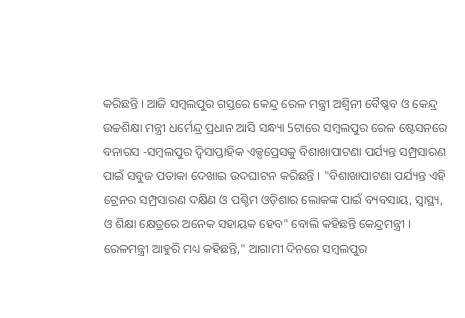କରିଛନ୍ତି । ଆଜି ସମ୍ବଲପୁର ଗସ୍ତରେ କେନ୍ଦ୍ର ରେଳ ମନ୍ତ୍ରୀ ଅଶ୍ୱିନୀ ବୈଷ୍ଣବ ଓ କେନ୍ଦ୍ର ଉଚ୍ଚଶିକ୍ଷା ମନ୍ତ୍ରୀ ଧର୍ମେନ୍ଦ୍ର ପ୍ରଧାନ ଆସି ସନ୍ଧ୍ୟା 5ଟାରେ ସମ୍ବଲପୁର ରେଳ ଷ୍ଟେସନରେ ବନାରସ -ସମ୍ବଲପୁର ଦ୍ବିସାପ୍ତାହିକ ଏକ୍ସପ୍ରେସକୁ ବିଶାଖାପାଟଣା ପର୍ଯ୍ୟନ୍ତ ସମ୍ପ୍ରସାରଣ ପାଇଁ ସବୁଜ ପତାକା ଦେଖାଇ ଉଦଘାଟନ କରିଛନ୍ତି । "ବିଶାଖାପାଟଣା ପର୍ଯ୍ୟନ୍ତ ଏହି ଟ୍ରେନର ସମ୍ପ୍ରସାରଣ ଦକ୍ଷିଣ ଓ ପଶ୍ଚିମ ଓଡ଼ିଶାର ଲୋକଙ୍କ ପାଇଁ ବ୍ୟବସାୟ, ସ୍ୱାସ୍ଥ୍ୟ, ଓ ଶିକ୍ଷା କ୍ଷେତ୍ରରେ ଅନେକ ସହାୟକ ହେବ" ବୋଲି କହିଛନ୍ତି କେନ୍ଦ୍ରମନ୍ତ୍ରୀ ।
ରେଳମନ୍ତ୍ରୀ ଆହୁରି ମଧ୍ୟ କହିଛନ୍ତି," ଆଗାମୀ ଦିନରେ ସମ୍ବଲପୁର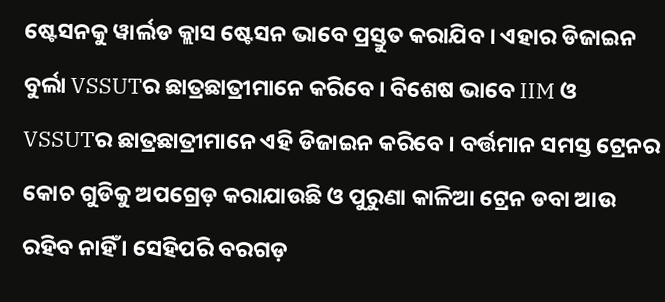ଷ୍ଟେସନକୁ ୱାର୍ଲଡ କ୍ଲାସ ଷ୍ଟେସନ ଭାବେ ପ୍ରସ୍ତୁତ କରାଯିବ । ଏହାର ଡିଜାଇନ ବୁର୍ଲା VSSUTର ଛାତ୍ରଛାତ୍ରୀମାନେ କରିବେ । ବିଶେଷ ଭାବେ IIM ଓ VSSUTର ଛାତ୍ରଛାତ୍ରୀମାନେ ଏହି ଡିଜାଇନ କରିବେ । ବର୍ତ୍ତମାନ ସମସ୍ତ ଟ୍ରେନର କୋଚ ଗୁଡିକୁ ଅପଗ୍ରେଡ଼ କରାଯାଉଛି ଓ ପୁରୁଣା କାଳିଆ ଟ୍ରେନ ଡବା ଆଉ ରହିବ ନାହିଁ । ସେହିପରି ବରଗଡ଼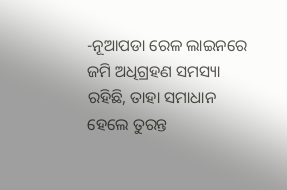-ନୂଆପଡା ରେଳ ଲାଇନରେ ଜମି ଅଧିଗ୍ରହଣ ସମସ୍ୟା ରହିଛି, ତାହା ସମାଧାନ ହେଲେ ତୁରନ୍ତ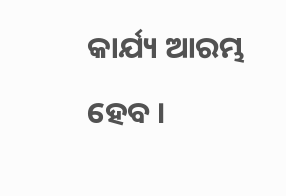କାର୍ଯ୍ୟ ଆରମ୍ଭ ହେବ ।